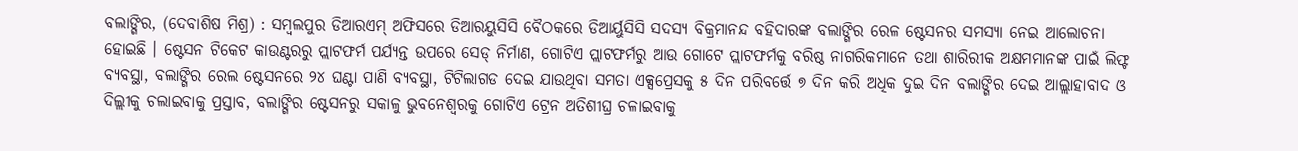ବଲାଙ୍ଗିର, (ଦେବାଶିଷ ମିଶ୍ର) : ସମ୍ବଲପୁର ଡିଆରଏମ୍ ଅଫିସରେ ଡିଆରୟୁସିସି ବୈଠକରେ ଡିଆର୍ୟୁସିସି ସଦସ୍ୟ ବିକ୍ରମାନନ୍ଦ ବହିଦାରଙ୍କ ବଲାଙ୍ଗିର ରେଳ ଷ୍ଟେସନର ସମସ୍ୟା ନେଇ ଆଲୋଚନା ହୋଇଛି । ଷ୍ଟେସନ ଟିକେଟ କାଉଣ୍ଟରରୁ ପ୍ଲାଟଫର୍ମ ପର୍ଯ୍ୟନ୍ତ ଉପରେ ସେଡ୍ ନିର୍ମାଣ, ଗୋଟିଏ ପ୍ଲାଟଫର୍ମରୁ ଆଉ ଗୋଟେ ପ୍ଲାଟଫର୍ମକୁ ବରିଷ୍ଠ ନାଗରିକମାନେ ତଥା ଶାରିରୀକ ଅକ୍ଷମମାନଙ୍କ ପାଇଁ ଲିଫ୍ଟ ବ୍ୟବସ୍ଥା, ବଲାଙ୍ଗିର ରେଲ ଷ୍ଟେସନରେ ୨୪ ଘଣ୍ଟା ପାଣି ବ୍ୟବସ୍ଥା, ଟିଟିଲାଗଡ ଦେଇ ଯାଉଥିବା ସମତା ଏକ୍ସପ୍ରେସକୁ ୫ ଦିନ ପରିବର୍ତ୍ତେ ୭ ଦିନ କରି ଅଧିକ ଦୁଇ ଦିନ ବଲାଙ୍ଗିର ଦେଇ ଆଲ୍ଲାହାବାଦ ଓ ଦିଲ୍ଲୀକୁ ଚଲାଇବାକୁ ପ୍ରସ୍ତାବ, ବଲାଙ୍ଗିର ଷ୍ଟେସନରୁ ସକାଳୁ ଭୁବନେଶ୍ୱରକୁ ଗୋଟିଏ ଟ୍ରେନ ଅତିଶୀଘ୍ର ଚଳାଇବାକୁ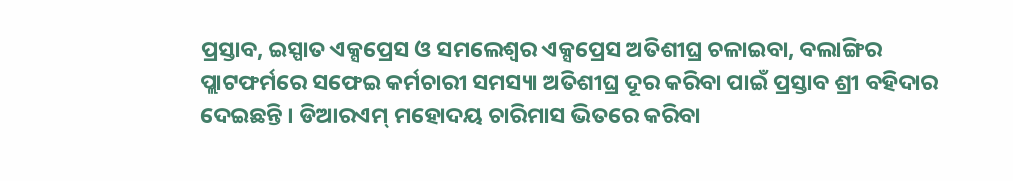ପ୍ରସ୍ତାବ, ଇସ୍ପାତ ଏକ୍ସପ୍ରେସ ଓ ସମଲେଶ୍ୱର ଏକ୍ସପ୍ରେସ ଅତିଶୀଘ୍ର ଚଳାଇବା, ବଲାଙ୍ଗିର ପ୍ଲାଟଫର୍ମରେ ସଫେଇ କର୍ମଚାରୀ ସମସ୍ୟା ଅତିଶୀଘ୍ର ଦୂର କରିବା ପାଇଁ ପ୍ରସ୍ତାବ ଶ୍ରୀ ବହିଦାର ଦେଇଛନ୍ତି । ଡିଆରଏମ୍ ମହୋଦୟ ଚାରିମାସ ଭିତରେ କରିବା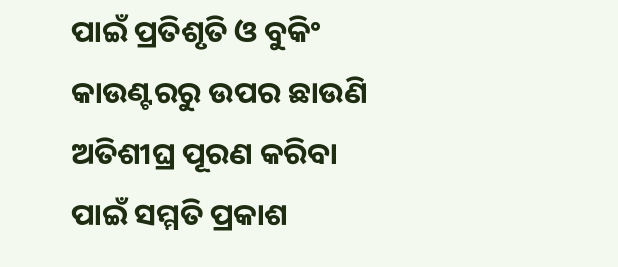ପାଇଁ ପ୍ରତିଶୃତି ଓ ବୁକିଂ କାଉଣ୍ଟରରୁ ଉପର ଛାଉଣି ଅତିଶୀଘ୍ର ପୂରଣ କରିବା ପାଇଁ ସମ୍ମତି ପ୍ରକାଶ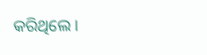କରିଥିଲେ ।